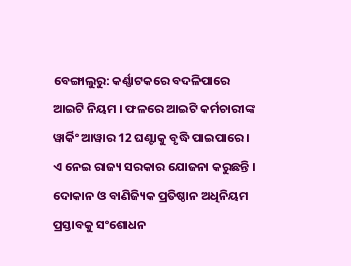ବେଙ୍ଗାଲୁରୁ: କର୍ଣ୍ଣାଟକରେ ବଦଳିପାରେ ଆଇଟି ନିୟମ । ଫଳରେ ଆଇଟି କର୍ମଚାରୀଙ୍କ ୱାର୍କିଂ ଆୱାର 12 ଘଣ୍ଟାକୁ ବୃଦ୍ଧି ପାଇପାରେ । ଏ ନେଇ ରାଜ୍ୟ ସରକାର ଯୋଜନା କରୁଛନ୍ତି । ଦୋକାନ ଓ ବାଣିଜ୍ୟିକ ପ୍ରତିଷ୍ଠାନ ଅଧିନିୟମ ପ୍ରସ୍ତାବକୁ ସଂଶୋଧନ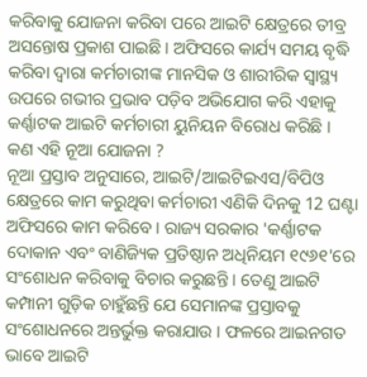କରିବାକୁ ଯୋଜନା କରିବା ପରେ ଆଇଟି କ୍ଷେତ୍ରରେ ତୀବ୍ର ଅସନ୍ତୋଷ ପ୍ରକାଶ ପାଇଛି । ଅଫିସରେ କାର୍ଯ୍ୟ ସମୟ ବୃଦ୍ଧି କରିବା ଦ୍ବାରା କର୍ମଚାରୀଙ୍କ ମାନସିକ ଓ ଶାରୀରିକ ସ୍ବାସ୍ଥ୍ୟ ଉପରେ ଗଭୀର ପ୍ରଭାବ ପଡ଼ିବ ଅଭିଯୋଗ କରି ଏହାକୁ କର୍ଣ୍ଣାଟକ ଆଇଟି କର୍ମଚାରୀ ୟୁନିୟନ ବିରୋଧ କରିଛି ।
କଣ ଏହି ନୂଆ ଯୋଜନା ?
ନୂଆ ପ୍ରସ୍ତାବ ଅନୁସାରେ, ଆଇଟି/ଆଇଟିଇଏସ/ବିପିଓ କ୍ଷେତ୍ରରେ କାମ କରୁଥିବା କର୍ମଚାରୀ ଏଣିକି ଦିନକୁ 12 ଘଣ୍ଟା ଅଫିସରେ କାମ କରିବେ । ରାଜ୍ୟ ସରକାର 'କର୍ଣ୍ଣାଟକ ଦୋକାନ ଏବଂ ବାଣିଜ୍ୟିକ ପ୍ରତିଷ୍ଠାନ ଅଧିନିୟମ ୧୯୬୧'ରେ ସଂଶୋଧନ କରିବାକୁ ବିଚାର କରୁଛନ୍ତି । ତେଣୁ ଆଇଟି କମ୍ପାନୀ ଗୁଡ଼ିକ ଚାହୁଁଛନ୍ତି ଯେ ସେମାନଙ୍କ ପ୍ରସ୍ତାବକୁ ସଂଶୋଧନରେ ଅନ୍ତର୍ଭୁକ୍ତ କରାଯାଉ । ଫଳରେ ଆଇନଗତ ଭାବେ ଆଇଟି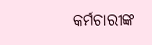କର୍ମଚାରୀଙ୍କ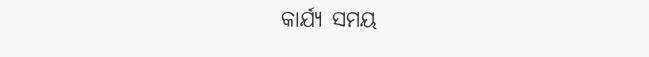କାର୍ଯ୍ୟ ସମୟ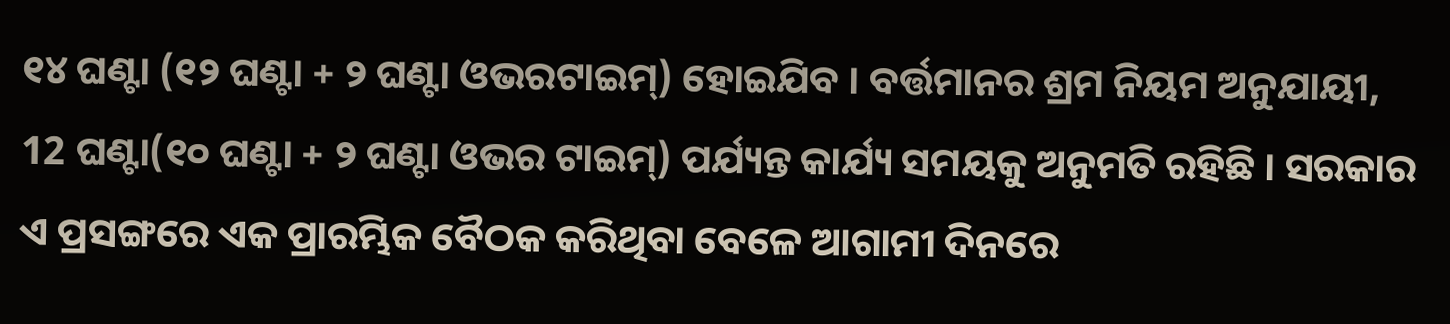୧୪ ଘଣ୍ଟା (୧୨ ଘଣ୍ଟା + ୨ ଘଣ୍ଟା ଓଭରଟାଇମ୍) ହୋଇଯିବ । ବର୍ତ୍ତମାନର ଶ୍ରମ ନିୟମ ଅନୁଯାୟୀ, 12 ଘଣ୍ଟା(୧୦ ଘଣ୍ଟା + ୨ ଘଣ୍ଟା ଓଭର ଟାଇମ୍) ପର୍ଯ୍ୟନ୍ତ କାର୍ଯ୍ୟ ସମୟକୁ ଅନୁମତି ରହିଛି । ସରକାର ଏ ପ୍ରସଙ୍ଗରେ ଏକ ପ୍ରାରମ୍ଭିକ ବୈଠକ କରିଥିବା ବେଳେ ଆଗାମୀ ଦିନରେ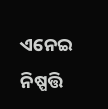ଏନେଇ ନିଷ୍ପତ୍ତି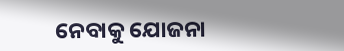ନେବାକୁ ଯୋଜନା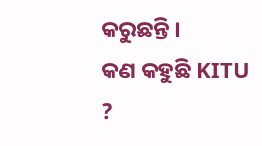କରୁଛନ୍ତି ।
କଣ କହୁଛି KITU ?